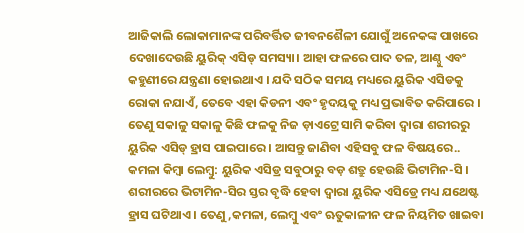ଆଜିକାଲି ଲୋକାମାନଙ୍କ ପରିବର୍ତ୍ତିତ ଜୀବନଶୈଳୀ ଯୋଗୁଁ ଅନେକଙ୍କ ପାଖରେ ଦେଖାଦେଉଛି ୟୁରିକ୍ ଏସିଡ୍ ସମସ୍ୟା। ଆହା ଫଳରେ ପାଦ ତଳ, ଆଣ୍ଠୁ ଏବଂ କହୁଣୀରେ ଯନ୍ତ୍ରଣା ହୋଇଥାଏ । ଯଦି ସଠିକ ସମୟ ମଧ୍ୟରେ ୟୁରିକ ଏସିଡକୁ ରୋକା ନଯାଏଁ, ତେବେ ଏହା କିଡନୀ ଏବଂ ହୃଦୟକୁ ମଧ୍ୟ ପ୍ରଭାବିତ କରିପାରେ । ତେଣୁ ସକାଳୁ ସକାଳୁ କିଛି ଫଳକୁ ନିଜ ଡ଼ାଏଟ୍ରେ ସାମି କରିବା ଦ୍ବାରା ଶରୀରରୁ ୟୁରିକ ଏସିଡ୍ ହ୍ରାସ ପାଇପାରେ । ଆସନ୍ତୁ ଜାଣିବା ଏହିସବୁ ଫଳ ବିଷୟରେ..
କମଳା କିମ୍ବା ଲେମ୍ବୁ: ୟୁରିକ ଏସିଡ୍ର ସବୁଠାରୁ ବଡ଼ ଶତ୍ରୁ ହେଉଛି ଭିଟାମିନ-ସି । ଶରୀରରେ ଭିଟାମିନ-ସିର ସ୍ତର ବୃଦ୍ଧି ହେବା ଦ୍ଵାରା ୟୁରିକ ଏସିଡ୍ରେ ମଧ୍ୟ ଯଥେଷ୍ଟ ହ୍ରାସ ଘଟିଥାଏ । ତେଣୁ,କମଳା, ଲେମ୍ବୁ ଏବଂ ଋତୁକାଳୀନ ଫଳ ନିୟମିତ ଖାଇବା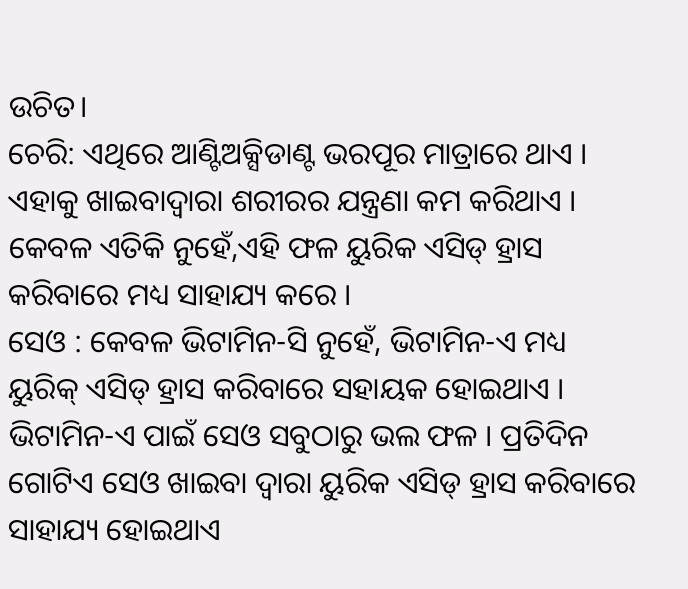ଉଚିତ।
ଚେରି: ଏଥିରେ ଆଣ୍ଟିଅକ୍ସିଡାଣ୍ଟ ଭରପୂର ମାତ୍ରାରେ ଥାଏ । ଏହାକୁ ଖାଇବାଦ୍ବାରା ଶରୀରର ଯନ୍ତ୍ରଣା କମ କରିଥାଏ । କେବଳ ଏତିକି ନୁହେଁ,ଏହି ଫଳ ୟୁରିକ ଏସିଡ୍ ହ୍ରାସ କରିବାରେ ମଧ୍ୟ ସାହାଯ୍ୟ କରେ ।
ସେଓ : କେବଳ ଭିଟାମିନ-ସି ନୁହେଁ, ଭିଟାମିନ-ଏ ମଧ୍ୟ ୟୁରିକ୍ ଏସିଡ୍ ହ୍ରାସ କରିବାରେ ସହାୟକ ହୋଇଥାଏ । ଭିଟାମିନ-ଏ ପାଇଁ ସେଓ ସବୁଠାରୁ ଭଲ ଫଳ । ପ୍ରତିଦିନ ଗୋଟିଏ ସେଓ ଖାଇବା ଦ୍ଵାରା ୟୁରିକ ଏସିଡ୍ ହ୍ରାସ କରିବାରେ ସାହାଯ୍ୟ ହୋଇଥାଏ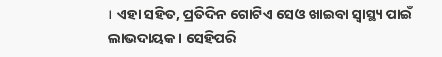। ଏହା ସହିତ, ପ୍ରତିଦିନ ଗୋଟିଏ ସେଓ ଖାଇବା ସ୍ବାସ୍ଥ୍ୟ ପାଇଁ ଲାଭଦାୟକ। ସେହିପରି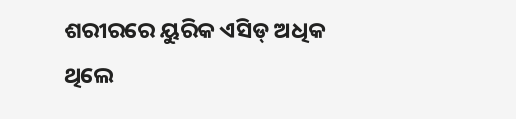ଶରୀରରେ ୟୁରିକ ଏସିଡ୍ ଅଧିକ ଥିଲେ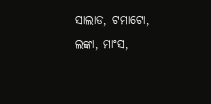ସାଲାଡ, ଟମାଟୋ, ଲଙ୍କା, ମାଂସ,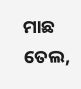ମାଛ ତେଲ,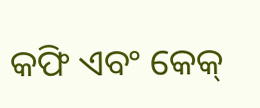କଫି ଏବଂ କେକ୍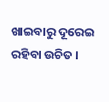ଖାଇବାରୁ ଦୂରେଇ ରହିବା ଉଚିତ ।